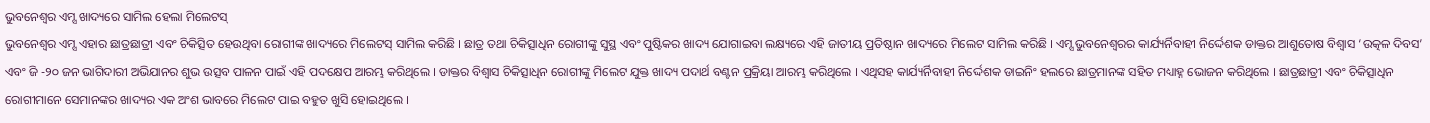ଭୁବନେଶ୍ୱର ଏମ୍ସ ଖାଦ୍ୟରେ ସାମିଲ ହେଲା ମିଲେଟସ୍
ଭୁବନେଶ୍ୱର ଏମ୍ସ ଏହାର ଛାତ୍ରଛାତ୍ରୀ ଏବଂ ଚିକିତ୍ସିତ ହେଉଥିବା ରୋଗୀଙ୍କ ଖାଦ୍ୟରେ ମିଲେଟସ୍ ସାମିଲ କରିଛି । ଛାତ୍ର ତଥା ଚିକିତ୍ସାଧିନ ରୋଗୀଙ୍କୁ ସୁସ୍ଥ ଏବଂ ପୁଷ୍ଟିକର ଖାଦ୍ୟ ଯୋଗାଇବା ଲକ୍ଷ୍ୟରେ ଏହି ଜାତୀୟ ପ୍ରତିଷ୍ଠାନ ଖାଦ୍ୟରେ ମିଲେଟ ସାମିଲ କରିଛି । ଏମ୍ସ ଭୁବନେଶ୍ୱରର କାର୍ଯ୍ୟର୍ନିବାହୀ ନିର୍ଦ୍ଦେଶକ ଡାକ୍ତର ଆଶୁତୋଷ ବିଶ୍ୱାସ ‘ଉତ୍କଳ ଦିବସ’ ଏବଂ ଜି -୨୦ ଜନ ଭାଗିଦାରୀ ଅଭିଯାନର ଶୁଭ ଉତ୍ସବ ପାଳନ ପାଇଁ ଏହି ପଦକ୍ଷେପ ଆରମ୍ଭ କରିଥିଲେ । ଡାକ୍ତର ବିଶ୍ୱାସ ଚିକିତ୍ସାଧିନ ରୋଗୀଙ୍କୁ ମିଲେଟ ଯୁକ୍ତ ଖାଦ୍ୟ ପଦାର୍ଥ ବଣ୍ଟନ ପ୍ରକ୍ରିୟା ଆରମ୍ଭ କରିଥିଲେ । ଏଥିସହ କାର୍ଯ୍ୟର୍ନିବାହୀ ନିର୍ଦ୍ଦେଶକ ଡାଇନିଂ ହଲରେ ଛାତ୍ରମାନଙ୍କ ସହିତ ମଧ୍ୟାହ୍ନ ଭୋଜନ କରିଥିଲେ । ଛାତ୍ରଛାତ୍ରୀ ଏବଂ ଚିକିତ୍ସାଧିନ ରୋଗୀମାନେ ସେମାନଙ୍କର ଖାଦ୍ୟର ଏକ ଅଂଶ ଭାବରେ ମିଲେଟ ପାଇ ବହୁତ ଖୁସି ହୋଇଥିଲେ ।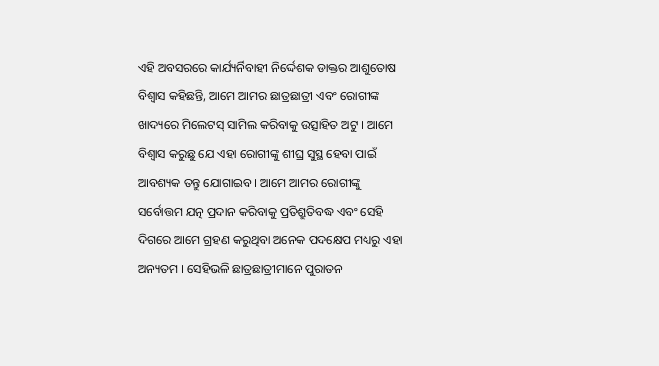ଏହି ଅବସରରେ କାର୍ଯ୍ୟର୍ନିବାହୀ ନିର୍ଦ୍ଦେଶକ ଡାକ୍ତର ଆଶୁତୋଷ ବିଶ୍ୱାସ କହିଛନ୍ତି, ଆମେ ଆମର ଛାତ୍ରଛାତ୍ରୀ ଏବଂ ରୋଗୀଙ୍କ ଖାଦ୍ୟରେ ମିଲେଟସ୍ ସାମିଲ କରିବାକୁ ଉତ୍ସାହିତ ଅଟୁ । ଆମେ ବିଶ୍ୱାସ କରୁଛୁ ଯେ ଏହା ରୋଗୀଙ୍କୁ ଶୀଘ୍ର ସୁସ୍ଥ ହେବା ପାଇଁ ଆବଶ୍ୟକ ତନ୍ତୁ ଯୋଗାଇବ । ଆମେ ଆମର ରୋଗୀଙ୍କୁ ସର୍ବୋତ୍ତମ ଯତ୍ନ ପ୍ରଦାନ କରିବାକୁ ପ୍ରତିଶ୍ରୁତିବଦ୍ଧ ଏବଂ ସେହି ଦିଗରେ ଆମେ ଗ୍ରହଣ କରୁଥିବା ଅନେକ ପଦକ୍ଷେପ ମଧ୍ୟରୁ ଏହା ଅନ୍ୟତମ । ସେହିଭଳି ଛାତ୍ରଛାତ୍ରୀମାନେ ପୁରାତନ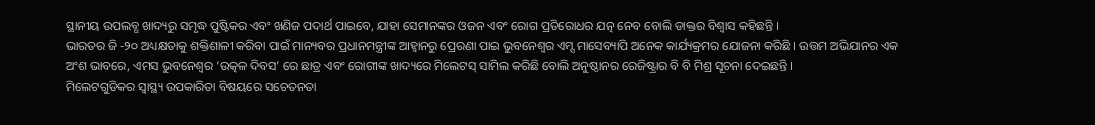ସ୍ଥାନୀୟ ଉପଲବ୍ଧ ଖାଦ୍ୟରୁ ସମୃଦ୍ଧ ପୁଷ୍ଟିକର ଏବଂ ଖଣିଜ ପଦାର୍ଥ ପାଇବେ, ଯାହା ସେମାନଙ୍କର ଓଜନ ଏବଂ ରୋଗ ପ୍ରତିରୋଧର ଯତ୍ନ ନେବ ବୋଲି ଡାକ୍ତର ବିଶ୍ୱାସ କହିଛନ୍ତି ।
ଭାରତର ଜି -୨୦ ଅଧ୍ୟକ୍ଷତାକୁ ଶକ୍ତିଶାଳୀ କରିବା ପାଇଁ ମାନ୍ୟବର ପ୍ରଧାନମନ୍ତ୍ରୀଙ୍କ ଆହ୍ୱାନରୁ ପ୍ରେରଣା ପାଇ ଭୁବନେଶ୍ୱର ଏମ୍ସ ମାସେବ୍ୟାପି ଅନେକ କାର୍ଯ୍ୟକ୍ରମର ଯୋଜନା କରିଛି । ଉତ୍ତମ ଅଭିଯାନର ଏକ ଅଂଶ ଭାବରେ, ଏମସ ଭୁବନେଶ୍ୱର ‘ଉତ୍କଳ ଦିବସ’ ରେ ଛାତ୍ର ଏବଂ ରୋଗୀଙ୍କ ଖାଦ୍ୟରେ ମିଲେଟସ୍ ସାମିଲ କରିଛି ବୋଲି ଅନୁଷ୍ଠାନର ରେଜିଷ୍ଟ୍ରାର ବି ବି ମିଶ୍ର ସୂଚନା ଦେଇଛନ୍ତି ।
ମିଲେଟଗୁଡିକର ସ୍ୱାସ୍ଥ୍ୟ ଉପକାରିତା ବିଷୟରେ ସଚେତନତା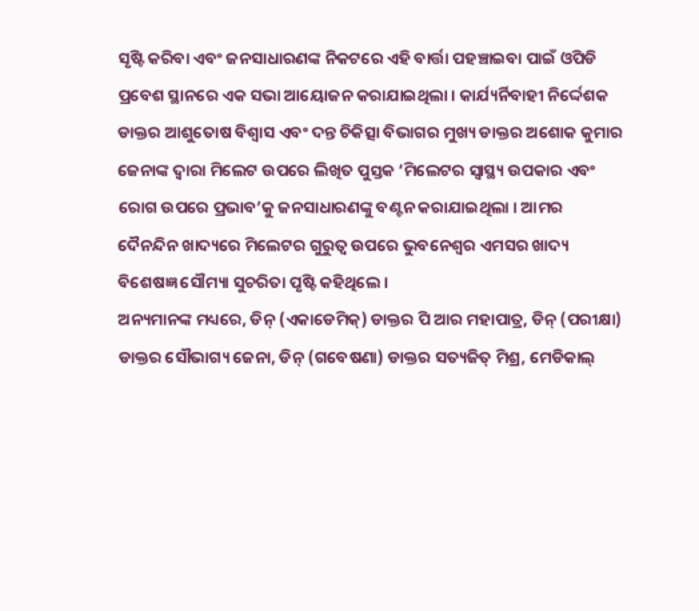ସୃଷ୍ଟି କରିବା ଏବଂ ଜନସାଧାରଣଙ୍କ ନିକଟରେ ଏହି ବାର୍ତ୍ତା ପହଞ୍ଚାଇବା ପାଇଁ ଓପିଡି ପ୍ରବେଶ ସ୍ଥାନରେ ଏକ ସଭା ଆୟୋଜନ କରାଯାଇଥିଲା । କାର୍ଯ୍ୟର୍ନିବାହୀ ନିର୍ଦ୍ଦେଶକ ଡାକ୍ତର ଆଶୁତୋଷ ବିଶ୍ୱାସ ଏବଂ ଦନ୍ତ ଚିକିତ୍ସା ବିଭାଗର ମୁଖ୍ୟ ଡାକ୍ତର ଅଶୋକ କୁମାର ଜେନାଙ୍କ ଦ୍ୱାରା ମିଲେଟ ଉପରେ ଲିଖିତ ପୁସ୍ତକ ‘ମିଲେଟର ସ୍ୱାସ୍ଥ୍ୟ ଉପକାର ଏବଂ ରୋଗ ଉପରେ ପ୍ରଭାବ’କୁ ଜନସାଧାରଣଙ୍କୁ ବଣ୍ଟନ କରାଯାଇଥିଲା । ଆମର ଦୈନନ୍ଦିନ ଖାଦ୍ୟରେ ମିଲେଟର ଗୁରୁତ୍ୱ ଉପରେ ଭୁବନେଶ୍ୱର ଏମସର ଖାଦ୍ୟ ବିଶେଷଜ୍ଞ ସୌମ୍ୟା ସୁଚରିତା ପୃଷ୍ଟି କହିଥିଲେ ।
ଅନ୍ୟମାନଙ୍କ ମଧ୍ୟରେ, ଡିନ୍ (ଏକାଡେମିକ୍) ଡାକ୍ତର ପି ଆର ମହାପାତ୍ର, ଡିନ୍ (ପରୀକ୍ଷା) ଡାକ୍ତର ସୌଭାଗ୍ୟ ଜେନା, ଡିନ୍ (ଗବେଷଣା) ଡାକ୍ତର ସତ୍ୟଜିତ୍ ମିଶ୍ର, ମେଡିକାଲ୍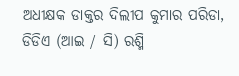ଅଧୀକ୍ଷକ ଡାକ୍ତର ଦିଲୀପ କୁମାର ପରିଡା, ଡିଡିଏ (ଆଇ / ସି) ରଶ୍ମି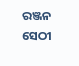ରଞ୍ଜନ ସେଠୀ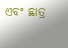ଏବଂ ଛାତ୍ର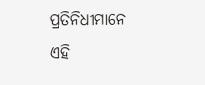ପ୍ରତିନିଧୀମାନେ ଏହି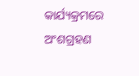କାର୍ଯ୍ୟକ୍ରମରେ ଅଂଶଗ୍ରହଣ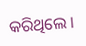କରିଥିଲେ ।